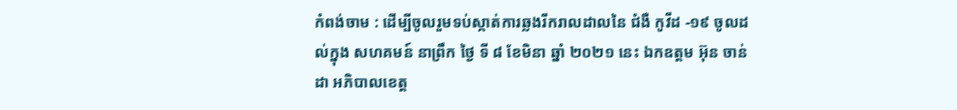កំពង់ចាម : ដើម្បីចូលរួមទប់ស្កាត់ការឆ្លងរីករាលដាលនៃ ជំងឺ កូវីដ -១៩ ចូលដល់ក្នុង សហគមន៍ នាព្រឹក ថ្ងៃ ទី ៨ ខែមិនា ឆ្នាំ ២០២១ នេះ ឯកឧត្តម អ៊ុន ចាន់ដា អភិបាលខេត្ត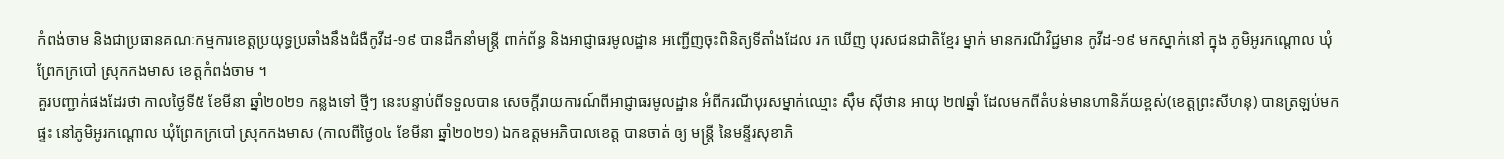កំពង់ចាម និងជាប្រធានគណៈកម្មការខេត្តប្រយុទ្ធប្រឆាំងនឹងជំងឺកូវីដ-១៩ បានដឹកនាំមន្ត្រី ពាក់ព័ន្ធ និងអាជ្ញាធរមូលដ្ឋាន អញ្ជើញចុះពិនិត្យទីតាំងដែល រក ឃើញ បុរសជនជាតិខ្មែរ ម្នាក់ មានករណីវិជ្ជមាន កូវីដ-១៩ មកស្នាក់នៅ ក្នុង ភូមិអូរកណ្ដោល ឃុំព្រែកក្របៅ ស្រុកកងមាស ខេត្តកំពង់ចាម ។
គួរបញ្ជាក់ផងដែរថា កាលថ្ងៃទី៥ ខែមីនា ឆ្នាំ២០២១ កន្លងទៅ ថ្មីៗ នេះបន្ទាប់ពីទទួលបាន សេចក្តីរាយការណ៍ពីអាជ្ញាធរមូលដ្ឋាន អំពីករណីបុរសម្នាក់ឈ្មោះ ស៊ឹម ស៊ីថាន អាយុ ២៧ឆ្នាំ ដែលមកពីតំបន់មានហានិភ័យខ្ពស់(ខេត្តព្រះសីហនុ) បានត្រឡប់មកផ្ទះ នៅភូមិអូរកណ្ដោល ឃុំព្រែកក្របៅ ស្រុកកងមាស (កាលពីថ្ងៃ០៤ ខែមីនា ឆ្នាំ២០២១) ឯកឧត្តមអភិបាលខេត្ត បានចាត់ ឲ្យ មន្ត្រី នៃមន្ទីរសុខាភិ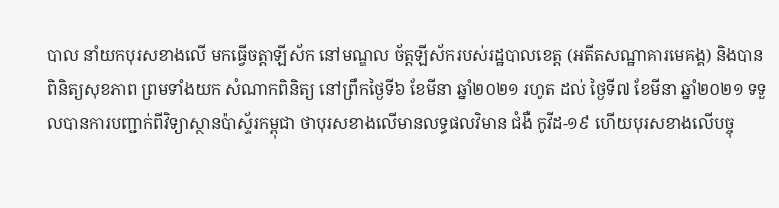បាល នាំយកបុរសខាងលើ មកធ្វើចត្តាឡីស័ក នៅមណ្ឌល ច័ត្តឡីស័ករបស់រដ្ឋបាលខេត្ត (អតីតសណ្ឋាគារមេគង្គ) និងបានពិនិត្យសុខភាព ព្រមទាំងយក សំណាកពិនិត្យ នៅព្រឹកថ្ងៃទី៦ ខែមីនា ឆ្នាំ២០២១ រហូត ដល់ ថ្ងៃទី៧ ខែមីនា ឆ្នាំ២០២១ ទទួលបានការបញ្ជាក់ពីវិទ្យាស្ថានប៉ាស្ទ័រកម្ពុជា ថាបុរសខាងលើមានលទ្ធផលវិមាន ជំងឺ កូវីដ-១៩ ហើយបុរសខាងលើបច្ចុ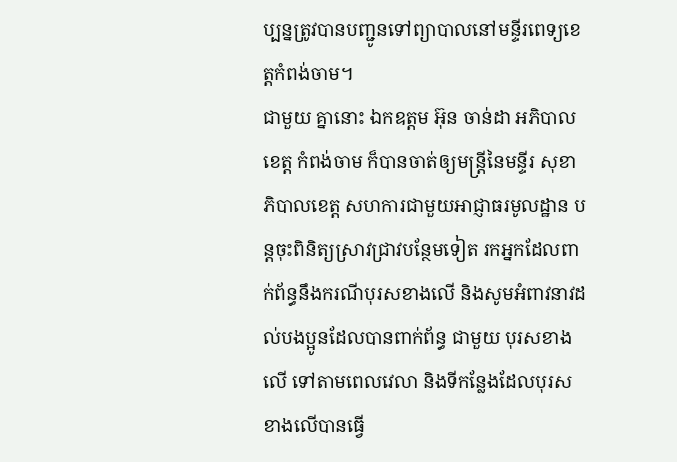ប្បន្នត្រូវបានបញ្ជូនទៅព្យាបាលនៅមន្ទីរពេទ្យខេត្តកំពង់ចាម។
ជាមួយ គ្នានោះ ឯកឧត្តម អ៊ុន ចាន់ដា អភិបាលខេត្ត កំពង់ចាម ក៏បានចាត់ឲ្យមន្ត្រីនៃមន្ទីរ សុខាភិបាលខេត្ត សហការជាមួយអាជ្ញាធរមូលដ្ឋាន បន្តចុះពិនិត្យស្រាវជ្រាវបន្ថែមទៀត រកអ្នកដែលពាក់ព័ន្ធនឹងករណីបុរសខាងលើ និងសូមអំពាវនាវដល់បងប្អូនដែលបានពាក់ព័ន្ធ ជាមួយ បុរសខាងលើ ទៅតាមពេលវេលា និងទីកន្លែងដែលបុរសខាងលើបានធ្វើ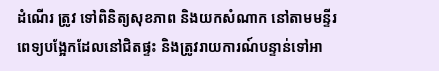ដំណើរ ត្រូវ ទៅពិនិត្យសុខភាព និងយកសំណាក នៅតាមមន្ទីរពេទ្យបង្អែកដែលនៅជិតផ្ទះ និងត្រូវរាយការណ៍បន្ទាន់ទៅអា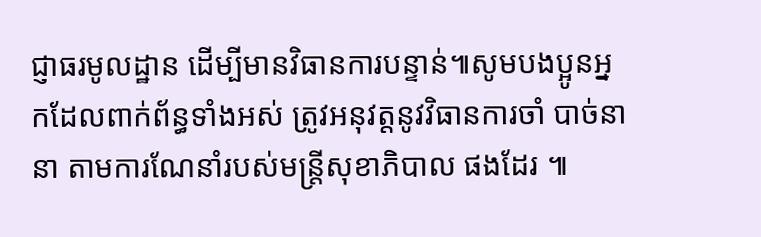ជ្ញាធរមូលដ្ឋាន ដើម្បីមានវិធានការបន្ទាន់៕សូមបងប្អូនអ្នកដែលពាក់ព័ន្ធទាំងអស់ ត្រូវអនុវត្តនូវវិធានការចាំ បាច់នានា តាមការណែនាំរបស់មន្ត្រីសុខាភិបាល ផងដែរ ៕